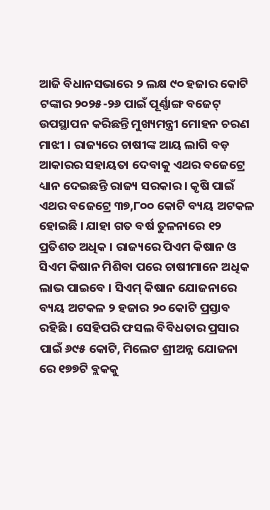ଆଜି ବିଧାନସଭାରେ ୨ ଲକ୍ଷ ୯୦ ହଜାର କୋଟି ଟଙ୍କାର ୨୦୨୫-୨୬ ପାଇଁ ପୂର୍ଣ୍ଣାଙ୍ଗ ବଜେଟ୍ ଉପସ୍ଥାପନ କରିଛନ୍ତି ମୁଖ୍ୟମନ୍ତ୍ରୀ ମୋହନ ଚରଣ ମାଝୀ । ରାଜ୍ୟରେ ଚାଷୀଙ୍କ ଆୟ ଲାଗି ବଡ଼ ଆକାରର ସହାୟତା ଦେବାକୁ ଏଥର ବଜେଟ୍ରେ ଧ୍ୟାନ ଦେଇଛନ୍ତି ରାଜ୍ୟ ସରକାର । କୃଷି ପାଇଁ ଏଥର ବଜେଟ୍ରେ ୩୭,୮୦୦ କୋଟି ବ୍ୟୟ ଅଟକଳ ହୋଇଛି । ଯାହା ଗତ ବର୍ଷ ତୁଳନାରେ ୧୨ ପ୍ରତିଶତ ଅଧିକ । ରାଜ୍ୟରେ ପିଏମ କିଷାନ ଓ ସିଏମ କିଷାନ ମିଶିବା ପରେ ଚାଷୀମାନେ ଅଧିକ ଲାଭ ପାଇବେ । ସିଏମ୍ କିଷାନ ଯୋଜନାରେ ବ୍ୟୟ ଅଟକଳ ୨ ହଜାର ୨୦ କୋଟି ପ୍ରସ୍ତାବ ରହିଛି । ସେହିପରି ଫସଲ ବିବିଧତାର ପ୍ରସାର ପାଇଁ ୬୯୫ କୋଟି, ମିଲେଟ ଶ୍ରୀଅନ୍ନ ଯୋଜନା ରେ ୧୭୭ଟି ବ୍ଲକକୁ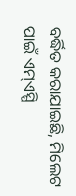ବର୍ଦ୍ଧିତ କରାଯାଇଛି, ମିଲେଟ ପାଇଁ ଏମ୍ଏସ୍ପି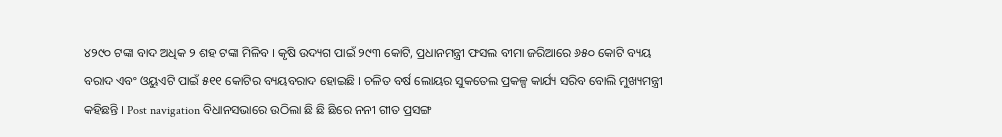୪୨୯୦ ଟଙ୍କା ବାଦ ଅଧିକ ୨ ଶହ ଟଙ୍କା ମିଳିବ । କୃଷି ଉଦ୍ୟଗ ପାଇଁ ୨୯୩ କୋଟି, ପ୍ରଧାନମନ୍ତ୍ରୀ ଫସଲ ବୀମା ଜରିଆରେ ୬୫୦ କୋଟି ବ୍ୟୟ ବରାଦ ଏବଂ ଓୟୁଏଟି ପାଇଁ ୫୧୧ କୋଟିର ବ୍ୟୟବରାଦ ହୋଇଛି । ଚଳିତ ବର୍ଷ ଲୋୟର ସୁକତେଲ ପ୍ରକଳ୍ପ କାର୍ଯ୍ୟ ସରିବ ବୋଲି ମୁଖ୍ୟମନ୍ତ୍ରୀ କହିଛନ୍ତି । Post navigation ବିଧାନସଭାରେ ଉଠିଲା ଛି ଛି ଛିରେ ନନୀ ଗୀତ ପ୍ରସଙ୍ଗ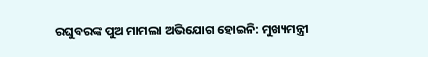ରଘୁବରଙ୍କ ପୁଅ ମାମଲା ଅଭିଯୋଗ ହୋଇନି: ମୁଖ୍ୟମନ୍ତ୍ରୀ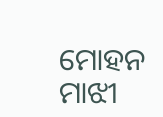ମୋହନ ମାଝୀ